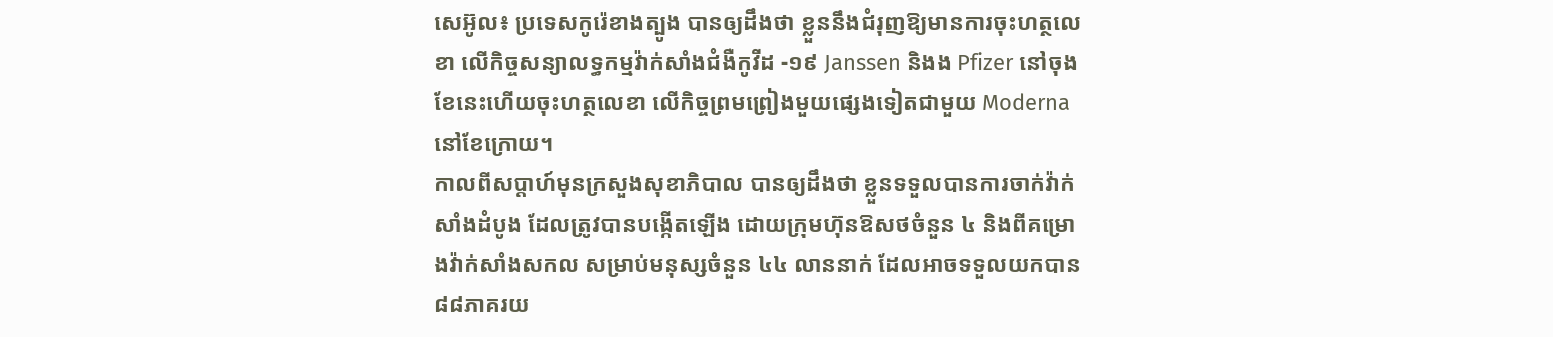សេអ៊ូល៖ ប្រទេសកូរ៉េខាងត្បូង បានឲ្យដឹងថា ខ្លួននឹងជំរុញឱ្យមានការចុះហត្ថលេខា លើកិច្ចសន្យាលទ្ធកម្មវ៉ាក់សាំងជំងឺកូវីដ -១៩ Janssen និងង Pfizer នៅចុងខែនេះហើយចុះហត្ថលេខា លើកិច្ចព្រមព្រៀងមួយផ្សេងទៀតជាមួយ Moderna នៅខែក្រោយ។
កាលពីសប្តាហ៍មុនក្រសួងសុខាភិបាល បានឲ្យដឹងថា ខ្លួនទទួលបានការចាក់វ៉ាក់សាំងដំបូង ដែលត្រូវបានបង្កើតឡើង ដោយក្រុមហ៊ុនឱសថចំនួន ៤ និងពីគម្រោងវ៉ាក់សាំងសកល សម្រាប់មនុស្សចំនួន ៤៤ លាននាក់ ដែលអាចទទួលយកបាន ៨៨ភាគរយ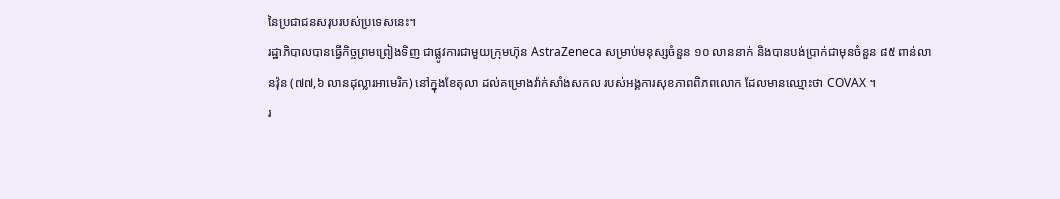នៃប្រជាជនសរុបរបស់ប្រទេសនេះ។
រដ្ឋាភិបាលបានធ្វើកិច្ចព្រមព្រៀងទិញ ជាផ្លូវការជាមួយក្រុមហ៊ុន AstraZeneca សម្រាប់មនុស្សចំនួន ១០ លាននាក់ និងបានបង់ប្រាក់ជាមុនចំនួន ៨៥ ពាន់លានវ៉ុន (៧៧,៦ លានដុល្លារអាមេរិក) នៅក្នុងខែតុលា ដល់គម្រោងវ៉ាក់សាំងសកល របស់អង្គការសុខភាពពិភពលោក ដែលមានឈ្មោះថា COVAX ។
រ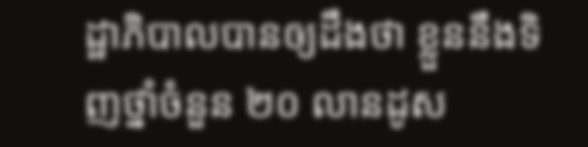ដ្ឋាភិបាលបានឲ្យដឹងថា ខ្លួននឹងទិញថ្នាំចំនួន ២០ លានដូស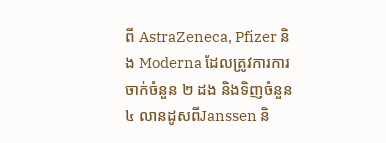ពី AstraZeneca, Pfizer និង Moderna ដែលត្រូវការការចាក់ចំនួន ២ ដង និងទិញចំនួន ៤ លានដូសពីJanssen និ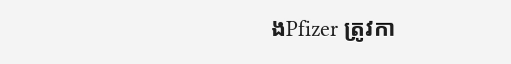ងPfizer ត្រូវកា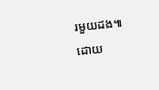រមួយដង៕
ដោយ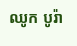ឈូក បូរ៉ា